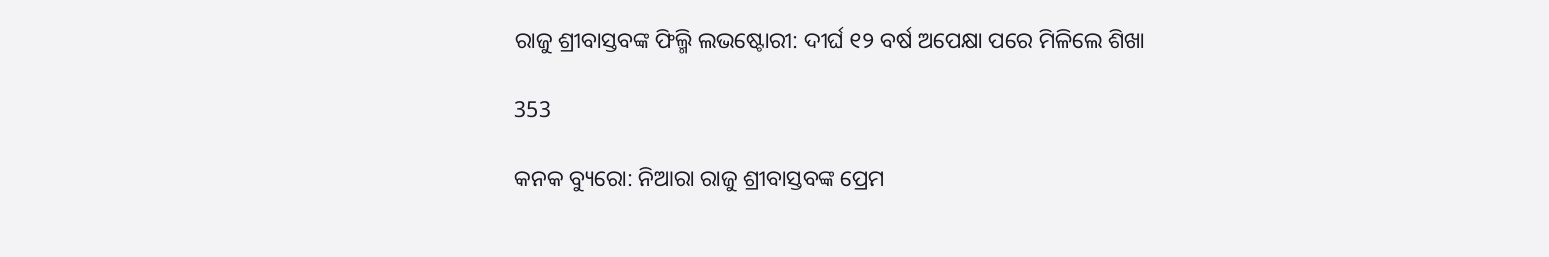ରାଜୁ ଶ୍ରୀବାସ୍ତବଙ୍କ ଫିଲ୍ମି ଲଭଷ୍ଟୋରୀ: ଦୀର୍ଘ ୧୨ ବର୍ଷ ଅପେକ୍ଷା ପରେ ମିଳିଲେ ଶିଖା

353

କନକ ବ୍ୟୁରୋ: ନିଆରା ରାଜୁ ଶ୍ରୀବାସ୍ତବଙ୍କ ପ୍ରେମ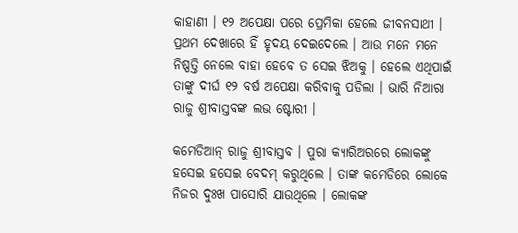କାହାଣୀ । ୧୨ ଅପେକ୍ଷା ପରେ ପ୍ରେମିକା ହେଲେ ଜୀବନସାଥୀ । ପ୍ରଥମ ଦେଖାରେ ହିଁ ହୃଦୟ ଦେଇଦେଲେ । ଆଉ ମନେ ମନେ ନିଷ୍ପତ୍ତି ନେଲେ ବାହା ହେବେ ତ ସେଇ ଝିଅକୁ । ହେଲେ ଏଥିପାଇଁ ତାଙ୍କୁ ଦୀର୍ଘ ୧୨ ବର୍ଷ ଅପେକ୍ଷା କରିବାକୁ ପଡିଲା । ଭାରି ନିଆରା ରାଜୁ ଶ୍ରୀବାସ୍ତବଙ୍କ ଲଭ ଷ୍ଟୋରୀ ।

କମେଡିଆନ୍ ରାଜୁ ଶ୍ରୀବାସ୍ତବ । ପୁରା କ୍ୟାରିଅରରେ ଲୋକଙ୍କୁ ହସେଇ ହସେଇ ବେଦମ୍ କରୁଥିଲେ । ତାଙ୍କ କମେଡିରେ ଲୋକେ ନିଜର ଦୁଃଖ ପାସୋରି ଯାଉଥିଲେ । ଲୋକଙ୍କ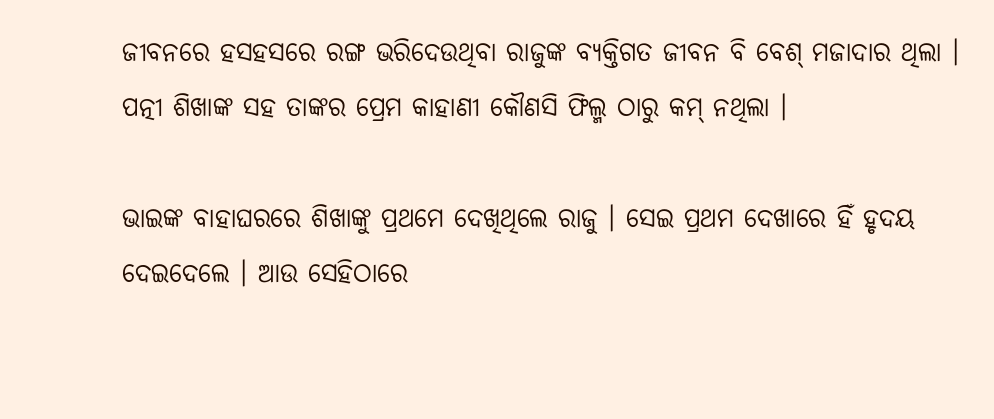ଜୀବନରେ ହସହସରେ ରଙ୍ଗ ଭରିଦେଉଥିବା ରାଜୁଙ୍କ ବ୍ୟକ୍ତିଗତ ଜୀବନ ବି ବେଶ୍ ମଜାଦାର ଥିଲା । ପତ୍ନୀ ଶିଖାଙ୍କ ସହ ତାଙ୍କର ପ୍ରେମ କାହାଣୀ କୌଣସି ଫିଲ୍ମ ଠାରୁ କମ୍ ନଥିଲା ।

ଭାଇଙ୍କ ବାହାଘରରେ ଶିଖାଙ୍କୁ ପ୍ରଥମେ ଦେଖିଥିଲେ ରାଜୁ । ସେଇ ପ୍ରଥମ ଦେଖାରେ ହିଁ ହୃଦୟ ଦେଇଦେଲେ । ଆଉ ସେହିଠାରେ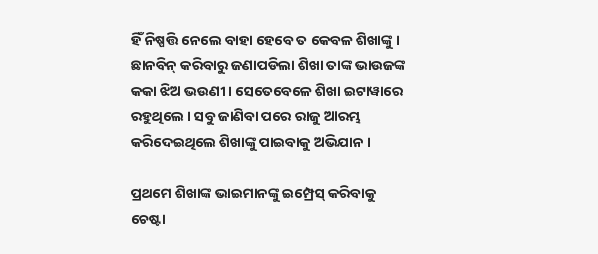ହିଁ ନିଷ୍ପତ୍ତି ନେଲେ ବାହା ହେବେ ତ କେବଳ ଶିଖାଙ୍କୁ । ଛାନବିନ୍ କରିବାରୁ ଜଣାପଡିଲା ଶିଖା ତାଙ୍କ ଭାଉଜଙ୍କ କକା ଝିଅ ଭଉଣୀ । ସେତେବେଳେ ଶିଖା ଇଟାୱାରେ ରହୁଥିଲେ । ସବୁ ଜାଣିବା ପରେ ରାଜୁ ଆରମ୍ଭ କରିଦେଇଥିଲେ ଶିଖାଙ୍କୁ ପାଇବାକୁ ଅଭିଯାନ ।

ପ୍ରଥମେ ଶିଖାଙ୍କ ଭାଇମାନଙ୍କୁ ଇମ୍ପ୍ରେସ୍ କରିବାକୁ ଚେଷ୍ଟା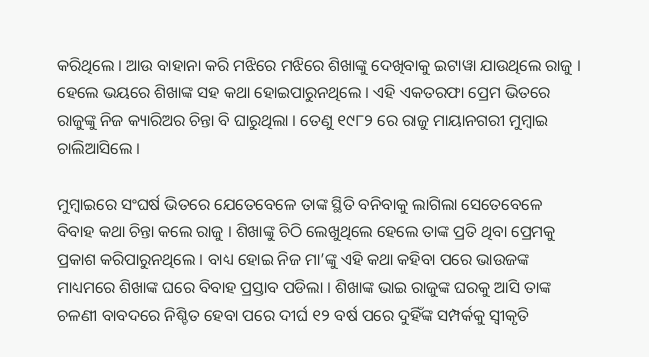କରିଥିଲେ । ଆଉ ବାହାନା କରି ମଝିରେ ମଝିରେ ଶିଖାଙ୍କୁ ଦେଖିବାକୁ ଇଟାୱା ଯାଉଥିଲେ ରାଜୁ । ହେଲେ ଭୟରେ ଶିଖାଙ୍କ ସହ କଥା ହୋଇପାରୁନଥିଲେ । ଏହି ଏକତରଫା ପ୍ରେମ ଭିତରେ ରାଜୁଙ୍କୁ ନିଜ କ୍ୟାରିଅର ଚିନ୍ତା ବି ଘାରୁଥିଲା । ତେଣୁ ୧୯୮୨ ରେ ରାଜୁ ମାୟାନଗରୀ ମୁମ୍ବାଇ ଚାଲିଆସିଲେ ।

ମୁମ୍ବାଇରେ ସଂଘର୍ଷ ଭିତରେ ଯେତେବେଳେ ତାଙ୍କ ସ୍ଥିତି ବନିବାକୁ ଲାଗିଲା ସେତେବେଳେ ବିବାହ କଥା ଚିନ୍ତା କଲେ ରାଜୁ । ଶିଖାଙ୍କୁ ଚିଠି ଲେଖୁଥିଲେ ହେଲେ ତାଙ୍କ ପ୍ରତି ଥିବା ପ୍ରେମକୁ ପ୍ରକାଶ କରିପାରୁନଥିଲେ । ବାଧ୍ୟ ହୋଇ ନିଜ ମା’ଙ୍କୁ ଏହି କଥା କହିବା ପରେ ଭାଉଜଙ୍କ ମାଧ୍ୟମରେ ଶିଖାଙ୍କ ଘରେ ବିବାହ ପ୍ରସ୍ତାବ ପଡିଲା । ଶିଖାଙ୍କ ଭାଇ ରାଜୁଙ୍କ ଘରକୁ ଆସି ତାଙ୍କ ଚଳଣୀ ବାବଦରେ ନିଶ୍ଚିତ ହେବା ପରେ ଦୀର୍ଘ ୧୨ ବର୍ଷ ପରେ ଦୁହିଁଙ୍କ ସମ୍ପର୍କକୁ ସ୍ୱୀକୃତି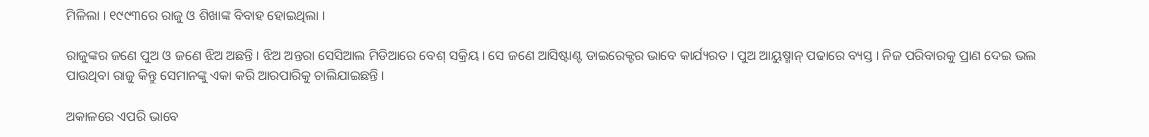ମିଳିଲା । ୧୯୯୩ରେ ରାଜୁ ଓ ଶିଖାଙ୍କ ବିବାହ ହୋଇଥିଲା ।

ରାଜୁଙ୍କର ଜଣେ ପୁଅ ଓ ଜଣେ ଝିଅ ଅଛନ୍ତି । ଝିଅ ଅନ୍ତରା ସେସିଆଲ ମିଡିଆରେ ବେଶ୍ ସକ୍ରିୟ । ସେ ଜଣେ ଆସିଷ୍ଟାଣ୍ଟ ଡାଇରେକ୍ଟର ଭାବେ କାର୍ଯ୍ୟରତ । ପୁଅ ଆୟୁଷ୍ମାନ୍ ପଢାରେ ବ୍ୟସ୍ତ । ନିଜ ପରିବାରକୁ ପ୍ରାଣ ଦେଇ ଭଲ ପାଉଥିବା ରାଜୁ କିନ୍ତୁ ସେମାନଙ୍କୁ ଏକା କରି ଆରପାରିକୁ ଚାଲିଯାଇଛନ୍ତି ।

ଅକାଳରେ ଏପରି ଭାବେ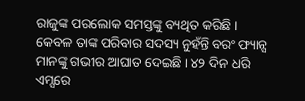ରାଜୁଙ୍କ ପରଲୋକ ସମସ୍ତଙ୍କୁ ବ୍ୟଥିତ କରିଛି । କେବଳ ତାଙ୍କ ପରିବାର ସଦସ୍ୟ ନୁହଁନ୍ତି ବରଂ ଫ୍ୟାନ୍ସ ମାନଙ୍କୁ ଗଭୀର ଆଘାତ ଦେଇଛି । ୪୨ ଦିନ ଧରି ଏମ୍ସରେ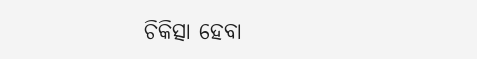ଚିକିତ୍ସା ହେବା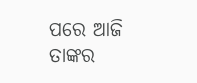ପରେ ଆଜି ତାଙ୍କର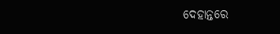ଦେହାନ୍ତରେ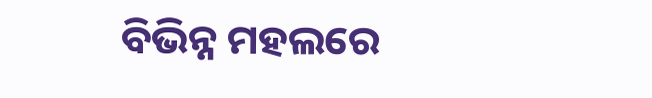ବିଭିନ୍ନ ମହଲରେ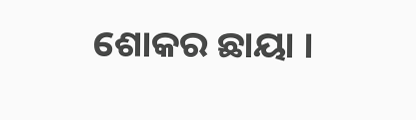ଶୋକର ଛାୟା ।